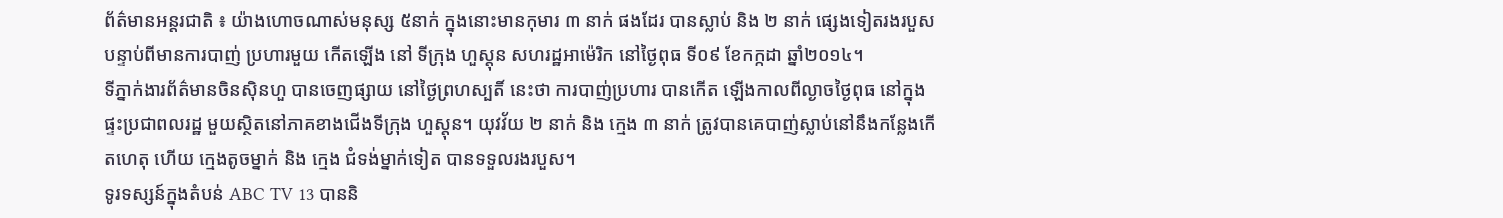ព័ត៌មានអន្តរជាតិ ៖ យ៉ាងហោចណាស់មនុស្ស ៥នាក់ ក្នុងនោះមានកុមារ ៣ នាក់ ផងដែរ បានស្លាប់ និង ២ នាក់ ផ្សេងទៀតរងរបួស បន្ទាប់ពីមានការបាញ់ ប្រហារមួយ កើតឡើង នៅ ទីក្រុង ហួស្តុន សហរដ្ឋអាម៉េរិក នៅថ្ងៃពុធ ទី០៩ ខែកក្កដា ឆ្នាំ២០១៤។
ទីភ្នាក់ងារព័ត៌មានចិនស៊ិនហួ បានចេញផ្សាយ នៅថ្ងៃព្រហស្បតិ៍ នេះថា ការបាញ់ប្រហារ បានកើត ឡើងកាលពីល្ងាចថ្ងៃពុធ នៅក្នុងផ្ទះប្រជាពលរដ្ឋ មួយស្ថិតនៅភាគខាងជើងទីក្រុង ហួស្តុន។ យុវវ័យ ២ នាក់ និង ក្មេង ៣ នាក់ ត្រូវបានគេបាញ់ស្លាប់នៅនឹងកន្លែងកើតហេតុ ហើយ ក្មេងតូចម្នាក់ និង ក្មេង ជំទង់ម្នាក់ទៀត បានទទួលរងរបួស។
ទូរទស្សន៍ក្នុងតំបន់ ABC TV 13 បាននិ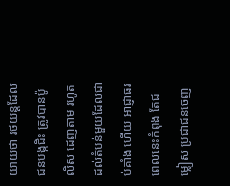យាយថា រថយន្តដែលជនបង្កជិះ ត្រូវបានប៉ូលិស ដេញតាម រហូតដល់តំបន់មួយដែលជាប់គាំង ហើយ អាជ្ញាធរពេលនេះកំពុង តែជម្លៀស ប្រជាជនចេញ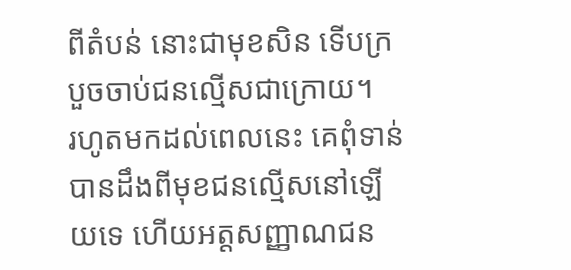ពីតំបន់ នោះជាមុខសិន ទើបក្របួចចាប់ជនល្មើសជាក្រោយ។
រហូតមកដល់ពេលនេះ គេពុំទាន់បានដឹងពីមុខជនល្មើសនៅឡើយទេ ហើយអត្តសញ្ញាណជន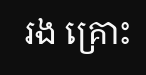រង គ្រោះ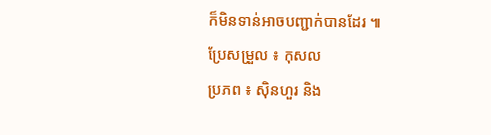ក៏មិនទាន់អាចបញ្ជាក់បានដែរ ៕
ប្រែសម្រួល ៖ កុសល
ប្រភព ៖ ស៊ិនហួរ និង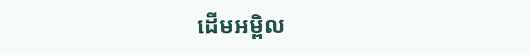ដើមអម្ពិល